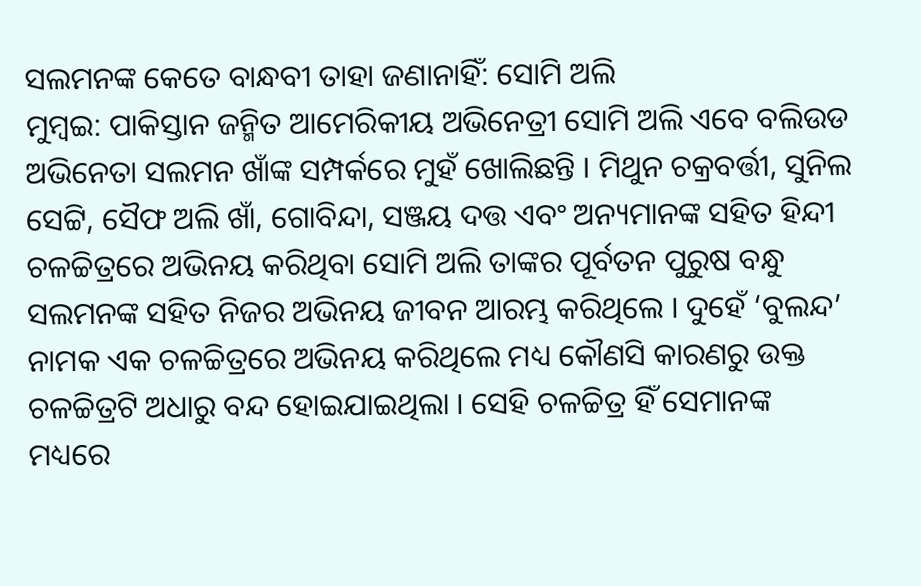ସଲମନଙ୍କ କେତେ ବାନ୍ଧବୀ ତାହା ଜଣାନାହିଁ: ସୋମି ଅଲି
ମୁମ୍ବଇ: ପାକିସ୍ତାନ ଜନ୍ମିତ ଆମେରିକୀୟ ଅଭିନେତ୍ରୀ ସୋମି ଅଲି ଏବେ ବଲିଉଡ ଅଭିନେତା ସଲମନ ଖାଁଙ୍କ ସମ୍ପର୍କରେ ମୁହଁ ଖୋଲିଛନ୍ତି । ମିଥୁନ ଚକ୍ରବର୍ତ୍ତୀ, ସୁନିଲ ସେଟ୍ଟି, ସୈଫ ଅଲି ଖାଁ, ଗୋବିନ୍ଦା, ସଞ୍ଜୟ ଦତ୍ତ ଏବଂ ଅନ୍ୟମାନଙ୍କ ସହିତ ହିନ୍ଦୀ ଚଳଚ୍ଚିତ୍ରରେ ଅଭିନୟ କରିଥିବା ସୋମି ଅଲି ତାଙ୍କର ପୂର୍ବତନ ପୁରୁଷ ବନ୍ଧୁ ସଲମନଙ୍କ ସହିତ ନିଜର ଅଭିନୟ ଜୀବନ ଆରମ୍ଭ କରିଥିଲେ । ଦୁହେଁ ‘ବୁଲନ୍ଦ’ ନାମକ ଏକ ଚଳଚ୍ଚିତ୍ରରେ ଅଭିନୟ କରିଥିଲେ ମଧ୍ୟ କୌଣସି କାରଣରୁ ଉକ୍ତ ଚଳଚ୍ଚିତ୍ରଟି ଅଧାରୁ ବନ୍ଦ ହୋଇଯାଇଥିଲା । ସେହି ଚଳଚ୍ଚିତ୍ର ହିଁ ସେମାନଙ୍କ ମଧ୍ୟରେ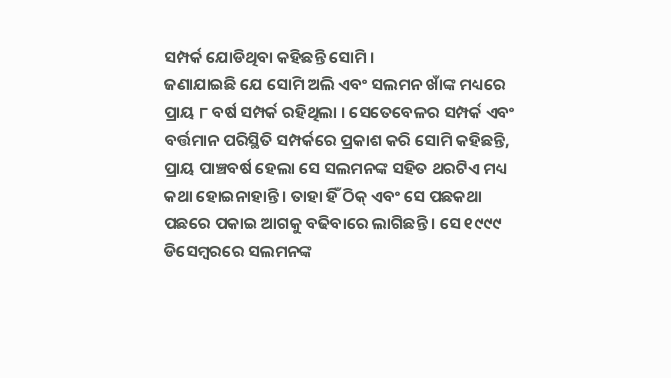ସମ୍ପର୍କ ଯୋଡିଥିବା କହିଛନ୍ତି ସୋମି ।
ଜଣାଯାଇଛି ଯେ ସୋମି ଅଲି ଏବଂ ସଲମନ ଖାଁଙ୍କ ମଧ୍ୟରେ ପ୍ରାୟ ୮ ବର୍ଷ ସମ୍ପର୍କ ରହିଥିଲା । ସେତେବେଳର ସମ୍ପର୍କ ଏବଂ ବର୍ତ୍ତମାନ ପରିସ୍ଥିତି ସମ୍ପର୍କରେ ପ୍ରକାଶ କରି ସୋମି କହିଛନ୍ତି, ପ୍ରାୟ ପାଞ୍ଚବର୍ଷ ହେଲା ସେ ସଲମନଙ୍କ ସହିତ ଥରଟିଏ ମଧ୍ୟ କଥା ହୋଇନାହାନ୍ତି । ତାହା ହିଁ ଠିକ୍ ଏବଂ ସେ ପଛକଥା ପଛରେ ପକାଇ ଆଗକୁ ବଢିବାରେ ଲାଗିଛନ୍ତି । ସେ ୧୯୯୯ ଡିସେମ୍ବରରେ ସଲମନଙ୍କ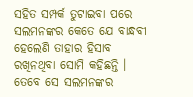ସହିତ ସମ୍ପର୍କ ତୁଟାଇବା ପରେ ସଲମନଙ୍କର କେତେ ଯେ ବାନ୍ଧବୀ ହେଲେଣି ତାହାର ହିସାବ ରଖିନଥିବା ସୋମି କହିଛନ୍ତି । ତେବେ ସେ ସଲମନଙ୍କର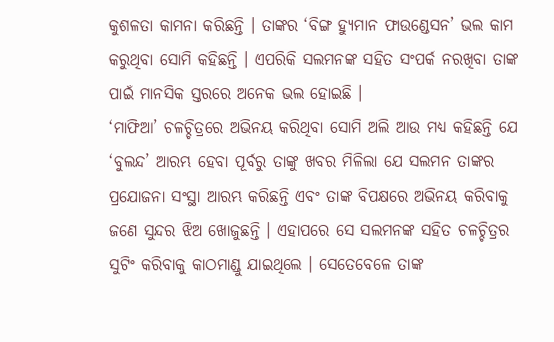କୁଶଳତା କାମନା କରିଛନ୍ତି । ତାଙ୍କର ‘ବିଙ୍ଗ ହ୍ୟୁମାନ ଫାଉଣ୍ଡେସନ’ ଭଲ କାମ କରୁଥିବା ସୋମି କହିଛନ୍ତି । ଏପରିକି ସଲମନଙ୍କ ସହିତ ସଂପର୍କ ନରଖିବା ତାଙ୍କ ପାଇଁ ମାନସିକ ସ୍ତରରେ ଅନେକ ଭଲ ହୋଇଛି ।
‘ମାଫିଆ’ ଚଳଚ୍ଚିତ୍ରରେ ଅଭିନୟ କରିଥିବା ସୋମି ଅଲି ଆଉ ମଧ୍ୟ କହିଛନ୍ତି ଯେ ‘ବୁଲନ୍ଦ’ ଆରମ୍ଭ ହେବା ପୂର୍ବରୁ ତାଙ୍କୁ ଖବର ମିଳିଲା ଯେ ସଲମନ ତାଙ୍କର ପ୍ରଯୋଜନା ସଂସ୍ଥା ଆରମ୍ଭ କରିଛନ୍ତି ଏବଂ ତାଙ୍କ ବିପକ୍ଷରେ ଅଭିନୟ କରିବାକୁ ଜଣେ ସୁନ୍ଦର ଝିଅ ଖୋଜୁଛନ୍ତି । ଏହାପରେ ସେ ସଲମନଙ୍କ ସହିତ ଚଳଚ୍ଚିତ୍ରର ସୁଟିଂ କରିବାକୁ କାଠମାଣ୍ଡୁ ଯାଇଥିଲେ । ସେତେବେଳେ ତାଙ୍କ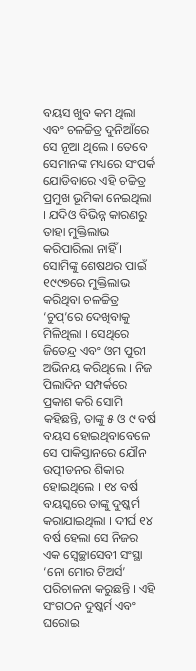ବୟସ ଖୁବ କମ ଥିଲା ଏବଂ ଚଳଚ୍ଚିତ୍ର ଦୁନିଆଁରେ ସେ ନୂଆ ଥିଲେ । ତେବେ ସେମାନଙ୍କ ମଧ୍ୟରେ ସଂପର୍କ ଯୋଡିବାରେ ଏହି ଚଚ୍ଚିତ୍ର ପ୍ରମୁଖ ଭୂମିକା ନେଇଥିଲା । ଯଦିଓ ବିଭିନ୍ନ କାରଣରୁ ତାହା ମୁକ୍ତିଲାଭ କରିପାରିଲା ନାହିଁ । ସୋମିଙ୍କୁ ଶେଷଥର ପାଇଁ ୧୯୯୭ରେ ମୁକ୍ତିଲାଭ କରିଥିବା ଚଳଚ୍ଚିତ୍ର ‘ଚୁପ୍’ରେ ଦେଖିବାକୁ ମିଳିଥିଲା । ସେଥିରେ ଜିତେନ୍ଦ୍ର ଏବଂ ଓମ ପୁରୀ ଅଭିନୟ କରିଥିଲେ । ନିଜ ପିଲାଦିନ ସମ୍ପର୍କରେ ପ୍ରକାଶ କରି ସୋମି କହିଛନ୍ତି, ତାଙ୍କୁ ୫ ଓ ୯ ବର୍ଷ ବୟସ ହୋଇଥିବାବେଳେ ସେ ପାକିସ୍ତାନରେ ଯୌନ ଉତ୍ପୀଡନର ଶିକାର ହୋଇଥିଲେ । ୧୪ ବର୍ଷ ବୟସ୍କରେ ତାଙ୍କୁ ଦୁଷ୍କର୍ମ କରାଯାଇଥିଲା । ଦୀର୍ଘ ୧୪ ବର୍ଷ ହେଲା ସେ ନିଜର ଏକ ସ୍ୱେଚ୍ଛାସେବୀ ସଂସ୍ଥା ‘ନୋ ମୋର ଟିଅର୍ସ’ ପରିଚାଳନା କରୁଛନ୍ତି । ଏହି ସଂଗଠନ ଦୁଷ୍କର୍ମ ଏବଂ ଘରୋଇ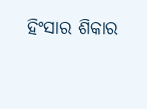ହିଂସାର ଶିକାର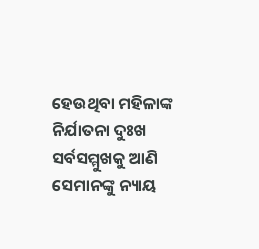ହେଉଥିବା ମହିଳାଙ୍କ ନିର୍ଯାତନା ଦୁଃଖ ସର୍ବସମ୍ମୁଖକୁ ଆଣି ସେମାନଙ୍କୁ ନ୍ୟାୟ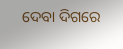ଦେବା ଦିଗରେ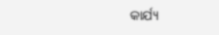କାର୍ଯ୍ୟ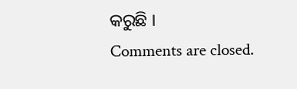କରୁଛି ।
Comments are closed.